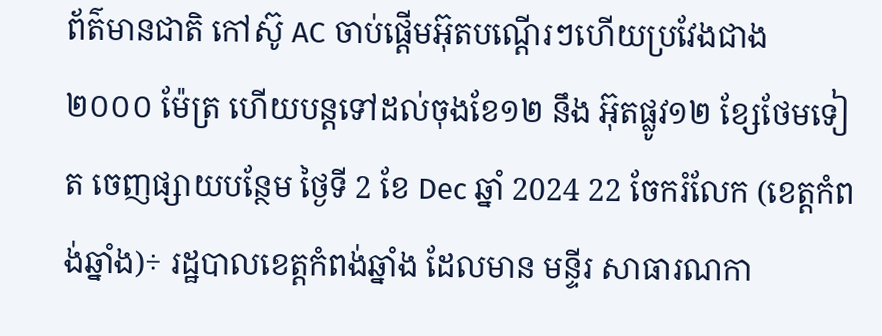ព័ត៌មានជាតិ កៅស៊ូ AC ចាប់ផ្តើមអ៊ុតបណ្តើរៗហើយប្រវែងជាង ២០០០ ម៉ែត្រ ហើយបន្តទៅដល់ចុងខែ១២ នឹង អ៊ុតផ្លូវ១២ ខ្សែថែមទៀត ចេញផ្សាយបន្ថែម ថ្ងៃទី 2 ខែ Dec ឆ្នាំ 2024 22 ចែករំលែក (ខេត្តកំពង់ឆ្នាំង)÷ រដ្ឋបាលខេត្តកំពង់ឆ្នាំង ដែលមាន មន្ទីរ សាធារណកា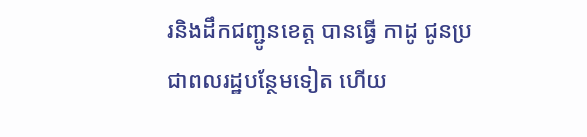រនិងដឹកជញ្ជូនខេត្ត បានធ្វើ កាដូ ជូនប្រជាពលរដ្ឋបន្ថែមទៀត ហើយ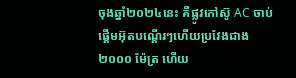ចុងឆ្នាំ២០២៤នេះ គឺផ្លូវកៅស៊ូ AC ចាប់ផ្តើមអ៊ុតបណ្តើរៗហើយប្រវែងជាង ២០០០ ម៉ែត្រ ហើយ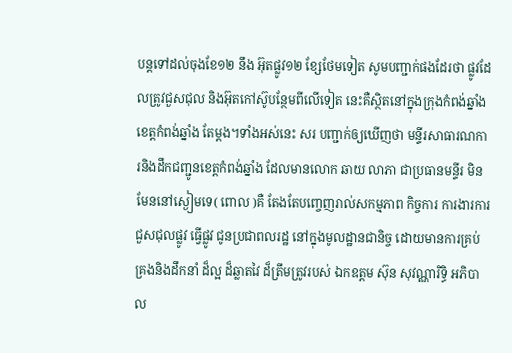បន្តទៅដល់ចុងខែ១២ នឹង អ៊ុតផ្លូវ១២ ខ្សែថែមទៀត សូមបញ្ជាក់ផងដែរថា ផ្លូវដែលត្រូវជួសជុល និងអ៊ុតកៅស៊ូបន្ថែមពីលើទៀត នេះគឺស្ថិតនៅក្នុងក្រុងកំពង់ឆ្នាំង ខេត្តកំពង់ឆ្នាំង តែម្ដង។ទាំងអស់នេះ សរ បញ្ជាក់ឲ្យឃើញថា មន្ទីរសាធារណការនិងដឹកជញ្ជូនខេត្តកំពង់ឆ្នាំង ដែលមានលោក ឆាយ លាភា ជាប្រធានមន្ទីរ មិនមែននៅស្ងៀមទេ( ពោល )គឺ តែងតែបញ្ចេញរាល់សកម្មភាព កិច្ចការ ការងារការជួសជុលផ្លូវ ធ្វើផ្លូវ ជូនប្រជាពលរដ្ឋ នៅក្នុងមូលដ្ឋានជានិច្ច ដោយមានការគ្រប់គ្រងនិងដឹកនាំ ដ៏ល្អ ដ៏ឆ្លាតវៃ ដ៏ត្រឹមត្រូវរបស់ ឯកឧត្តម ស៊ុន សុវណ្ណារិទ្ធិ អភិបាល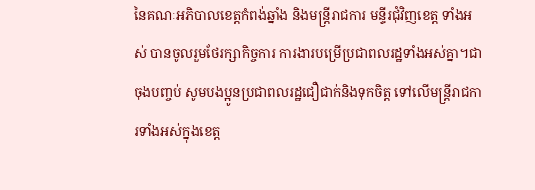នៃគណៈអភិបាលខេត្តកំពង់ឆ្នាំង និងមន្ត្រីរាជការ មន្ទីរជុំវិញខេត្ត ទាំងអស់ បានចូលរួមថែរក្សាកិច្ចការ ការងារបម្រើប្រជាពលរដ្ឋទាំងអស់គ្នា។ជាចុងបញ្ចប់ សូមបងប្អូនប្រជាពលរដ្ឋជឿជាក់និងទុកចិត្ត ទៅលើមន្ត្រីរាជការទាំងអស់ក្នុងខេត្ត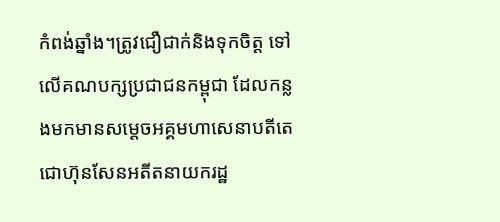កំពង់ឆ្នាំង។ត្រូវជឿជាក់និងទុកចិត្ត ទៅលើគណបក្សប្រជាជនកម្ពុជា ដែលកន្លងមកមានសម្ដេចអគ្គមហាសេនាបតីតេជោហ៊ុនសែនអតីតនាយករដ្ឋ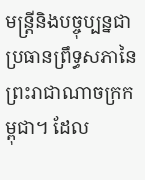មន្ត្រីនិងបច្ចុប្បន្នជាប្រធានព្រឹទ្ធសភានៃព្រះរាជាណាចក្រកម្ពុជា។ ដែល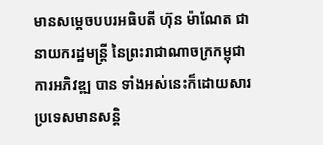មានសម្ដេចបបរអធិបតី ហ៊ុន ម៉ាណែត ជានាយករដ្ឋមន្ត្រី នៃព្រះរាជាណាចក្រកម្ពុជា ការអភិវឌ្ឍ បាន ទាំងអស់នេះក៏ដោយសារប្រទេសមានសន្តិ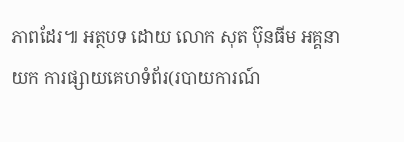ភាពដែរ៕ អត្ថបទ ដោយ លោក សុត ប៊ុនធីម អគ្គនាយក ការផ្សាយគេហទំព័រ(របាយការណ៍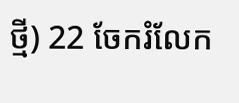ថ្មី) 22 ចែករំលែក